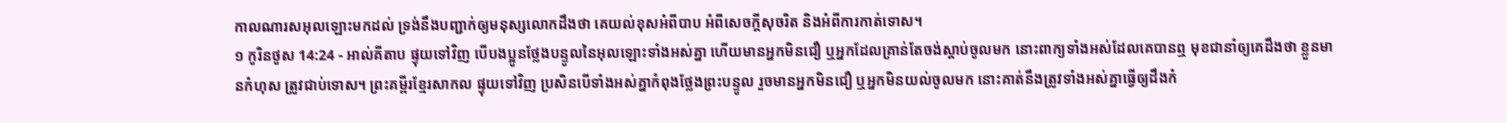កាលណារសអុលឡោះមកដល់ ទ្រង់នឹងបញ្ជាក់ឲ្យមនុស្សលោកដឹងថា គេយល់ខុសអំពីបាប អំពីសេចក្ដីសុចរិត និងអំពីការកាត់ទោស។
១ កូរិនថូស 14:24 - អាល់គីតាប ផ្ទុយទៅវិញ បើបងប្អូនថ្លែងបន្ទូលនៃអុលឡោះទាំងអស់គ្នា ហើយមានអ្នកមិនជឿ ឬអ្នកដែលគ្រាន់តែចង់ស្ដាប់ចូលមក នោះពាក្យទាំងអស់ដែលគេបានឮ មុខជានាំឲ្យគេដឹងថា ខ្លួនមានកំហុស ត្រូវជាប់ទោស។ ព្រះគម្ពីរខ្មែរសាកល ផ្ទុយទៅវិញ ប្រសិនបើទាំងអស់គ្នាកំពុងថ្លែងព្រះបន្ទូល រួចមានអ្នកមិនជឿ ឬអ្នកមិនយល់ចូលមក នោះគាត់នឹងត្រូវទាំងអស់គ្នាធ្វើឲ្យដឹងកំ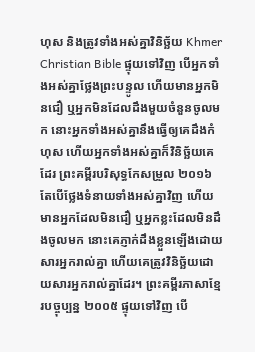ហុស និងត្រូវទាំងអស់គ្នាវិនិច្ឆ័យ Khmer Christian Bible ផ្ទុយទៅវិញ បើអ្នកទាំងអស់គ្នាថ្លែងព្រះបន្ទូល ហើយមានអ្នកមិនជឿ ឬអ្នកមិនដែលដឹងមួយចំនួនចូលមក នោះអ្នកទាំងអស់គ្នានឹងធ្វើឲ្យគេដឹងកំហុស ហើយអ្នកទាំងអស់គ្នាក៏វិនិច្ឆ័យគេដែរ ព្រះគម្ពីរបរិសុទ្ធកែសម្រួល ២០១៦ តែបើថ្លែងទំនាយទាំងអស់គ្នាវិញ ហើយមានអ្នកដែលមិនជឿ ឬអ្នកខ្លះដែលមិនដឹងចូលមក នោះគេភ្ញាក់ដឹងខ្លួនឡើងដោយសារអ្នករាល់គ្នា ហើយគេត្រូវវិនិច្ឆ័យដោយសារអ្នករាល់គ្នាដែរ។ ព្រះគម្ពីរភាសាខ្មែរបច្ចុប្បន្ន ២០០៥ ផ្ទុយទៅវិញ បើ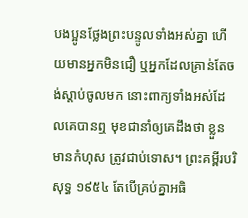បងប្អូនថ្លែងព្រះបន្ទូលទាំងអស់គ្នា ហើយមានអ្នកមិនជឿ ឬអ្នកដែលគ្រាន់តែចង់ស្ដាប់ចូលមក នោះពាក្យទាំងអស់ដែលគេបានឮ មុខជានាំឲ្យគេដឹងថា ខ្លួនមានកំហុស ត្រូវជាប់ទោស។ ព្រះគម្ពីរបរិសុទ្ធ ១៩៥៤ តែបើគ្រប់គ្នាអធិ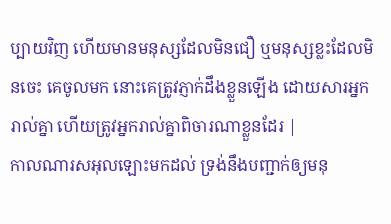ប្បាយវិញ ហើយមានមនុស្សដែលមិនជឿ ឬមនុស្សខ្លះដែលមិនចេះ គេចូលមក នោះគេត្រូវភ្ញាក់ដឹងខ្លួនឡើង ដោយសារអ្នករាល់គ្នា ហើយត្រូវអ្នករាល់គ្នាពិចារណាខ្លួនដែរ |
កាលណារសអុលឡោះមកដល់ ទ្រង់នឹងបញ្ជាក់ឲ្យមនុ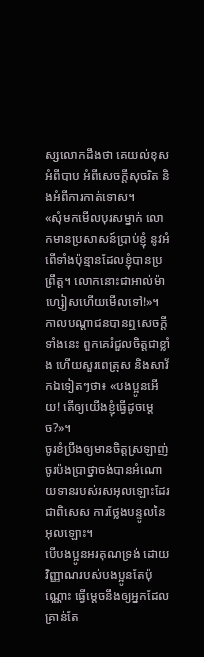ស្សលោកដឹងថា គេយល់ខុសអំពីបាប អំពីសេចក្ដីសុចរិត និងអំពីការកាត់ទោស។
«សុំមកមើលបុរសម្នាក់ លោកមានប្រសាសន៍ប្រាប់ខ្ញុំ នូវអំពើទាំងប៉ុន្មានដែលខ្ញុំបានប្រព្រឹត្ដ។ លោកនោះជាអាល់ម៉ាហ្សៀសហើយមើលទៅ!»។
កាលបណ្ដាជនបានឮសេចក្ដីទាំងនេះ ពួកគេរំជួលចិត្ដជាខ្លាំង ហើយសួរពេត្រុស និងសាវ័កឯទៀតៗថា៖ «បងប្អូនអើយ! តើឲ្យយើងខ្ញុំធ្វើដូចម្ដេច?»។
ចូរខំប្រឹងឲ្យមានចិត្ដស្រឡាញ់ ចូរប៉ងប្រាថ្នាចង់បានអំណោយទានរបស់រសអុលឡោះដែរ ជាពិសេស ការថ្លែងបន្ទូលនៃអុលឡោះ។
បើបងប្អូនអរគុណទ្រង់ ដោយវិញ្ញាណរបស់បងប្អូនតែប៉ុណ្ណោះ ធ្វើម្ដេចនឹងឲ្យអ្នកដែលគ្រាន់តែ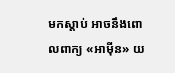មកស្ដាប់ អាចនឹងពោលពាក្យ «អាម៉ីន» យ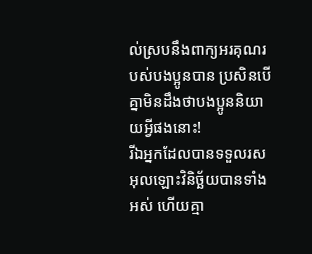ល់ស្របនឹងពាក្យអរគុណរបស់បងប្អូនបាន ប្រសិនបើគ្នាមិនដឹងថាបងប្អូននិយាយអ្វីផងនោះ!
រីឯអ្នកដែលបានទទួលរសអុលឡោះវិនិច្ឆ័យបានទាំងអស់ ហើយគ្មា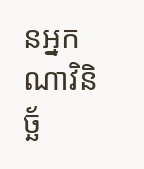នអ្នកណាវិនិច្ឆ័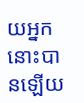យអ្នកនោះបានឡើយ